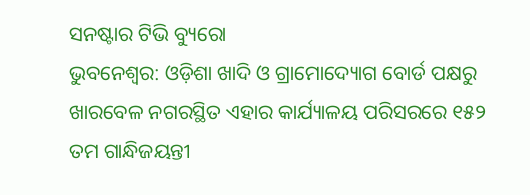ସନଷ୍ଟାର ଟିଭି ବ୍ୟୁରୋ
ଭୁବନେଶ୍ବର: ଓଡ଼ିଶା ଖାଦି ଓ ଗ୍ରାମୋଦ୍ୟୋଗ ବୋର୍ଡ ପକ୍ଷରୁ ଖାରବେଳ ନଗରସ୍ଥିତ ଏହାର କାର୍ଯ୍ୟାଳୟ ପରିସରରେ ୧୫୨ ତମ ଗାନ୍ଧିଜୟନ୍ତୀ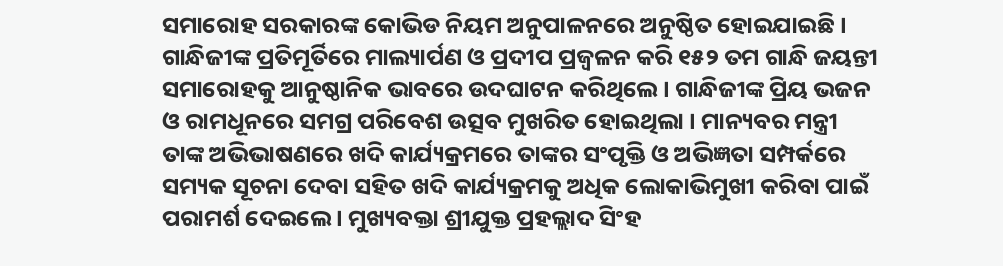ସମାରୋହ ସରକାରଙ୍କ କୋଭିଡ ନିୟମ ଅନୁପାଳନରେ ଅନୁଷ୍ଠିତ ହୋଇଯାଇଛି । ଗାନ୍ଧିଜୀଙ୍କ ପ୍ରତିମୂର୍ତିରେ ମାଲ୍ୟାର୍ପଣ ଓ ପ୍ରଦୀପ ପ୍ରଜ୍ବଳନ କରି ୧୫୨ ତମ ଗାନ୍ଧି ଜୟନ୍ତୀ ସମାରୋହକୁ ଆନୁଷ୍ଠାନିକ ଭାବରେ ଉଦଘାଟନ କରିଥିଲେ । ଗାନ୍ଧିଜୀଙ୍କ ପ୍ରିୟ ଭଜନ ଓ ରାମଧୂନରେ ସମଗ୍ର ପରିବେଶ ଉତ୍ସବ ମୁଖରିତ ହୋଇଥିଲା । ମାନ୍ୟବର ମନ୍ତ୍ରୀ ତାଙ୍କ ଅଭିଭାଷଣରେ ଖଦି କାର୍ଯ୍ୟକ୍ରମରେ ତାଙ୍କର ସଂପୃକ୍ତି ଓ ଅଭିଜ୍ଞତା ସମ୍ପର୍କରେ ସମ୍ୟକ ସୂଚନା ଦେବା ସହିତ ଖଦି କାର୍ଯ୍ୟକ୍ରମକୁ ଅଧିକ ଲୋକାଭିମୁଖୀ କରିବା ପାଇଁ ପରାମର୍ଶ ଦେଇଲେ । ମୁଖ୍ୟବକ୍ତା ଶ୍ରୀଯୁକ୍ତ ପ୍ରହଲ୍ଲାଦ ସିଂହ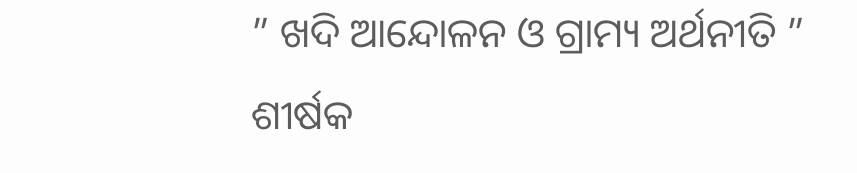” ଖଦି ଆନ୍ଦୋଳନ ଓ ଗ୍ରାମ୍ୟ ଅର୍ଥନୀତି ” ଶୀର୍ଷକ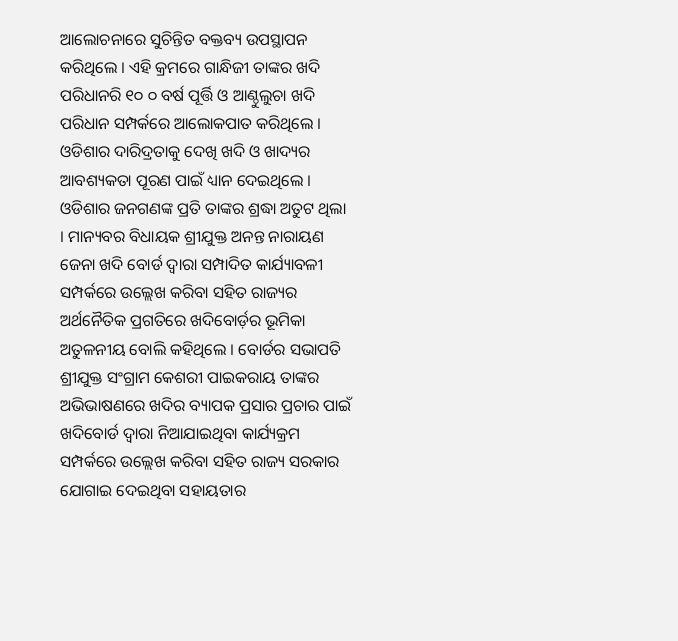ଆଲୋଚନାରେ ସୁଚିନ୍ତିତ ବକ୍ତବ୍ୟ ଉପସ୍ଥାପନ କରିଥିଲେ । ଏହି କ୍ରମରେ ଗାନ୍ଧିଜୀ ତାଙ୍କର ଖଦି ପରିଧାନରି ୧୦ ୦ ବର୍ଷ ପୂର୍ତ୍ତି ଓ ଆଣ୍ଠୁଲୁଚା ଖଦି ପରିଧାନ ସମ୍ପର୍କରେ ଆଲୋକପାତ କରିଥିଲେ । ଓଡିଶାର ଦାରିଦ୍ରତାକୁ ଦେଖି ଖଦି ଓ ଖାଦ୍ୟର ଆବଶ୍ୟକତା ପୂରଣ ପାଇଁ ଧ୍ୟାନ ଦେଇଥିଲେ । ଓଡିଶାର ଜନଗଣଙ୍କ ପ୍ରତି ତାଙ୍କର ଶ୍ରଦ୍ଧା ଅତୁଟ ଥିଲା । ମାନ୍ୟବର ବିଧାୟକ ଶ୍ରୀଯୁକ୍ତ ଅନନ୍ତ ନାରାୟଣ ଜେନା ଖଦି ବୋର୍ଡ ଦ୍ବାରା ସମ୍ପାଦିତ କାର୍ଯ୍ୟାବଳୀ ସମ୍ପର୍କରେ ଉଲ୍ଲେଖ କରିବା ସହିତ ରାଜ୍ୟର ଅର୍ଥନୈତିକ ପ୍ରଗତିରେ ଖଦିବୋର୍ଡ଼ର ଭୂମିକା ଅତୁଳନୀୟ ବୋଲି କହିଥିଲେ । ବୋର୍ଡର ସଭାପତି ଶ୍ରୀଯୁକ୍ତ ସଂଗ୍ରାମ କେଶରୀ ପାଇକରାୟ ତାଙ୍କର ଅଭିଭାଷଣରେ ଖଦିର ବ୍ୟାପକ ପ୍ରସାର ପ୍ରଚାର ପାଇଁ ଖଦିବୋର୍ଡ ଦ୍ବାରା ନିଆଯାଇଥିବା କାର୍ଯ୍ୟକ୍ରମ ସମ୍ପର୍କରେ ଉଲ୍ଲେଖ କରିବା ସହିତ ରାଜ୍ୟ ସରକାର ଯୋଗାଇ ଦେଇଥିବା ସହାୟତାର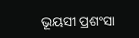ଭୂୟସୀ ପ୍ରଶଂସା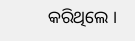କରିଥିଲେ ।